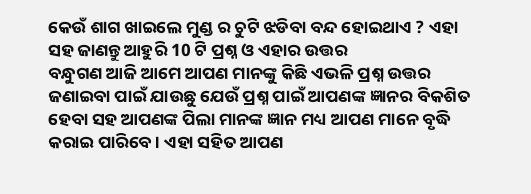କେଉଁ ଶାଗ ଖାଇଲେ ମୁଣ୍ଡ ର ଚୁଟି ଝଡିବା ବନ୍ଦ ହୋଇଥାଏ ? ଏହା ସହ ଜାଣନ୍ତୁ ଆହୁରି 10 ଟି ପ୍ରଶ୍ନ ଓ ଏହାର ଉତ୍ତର
ବନ୍ଧୁଗଣ ଆଜି ଆମେ ଆପଣ ମାନଙ୍କୁ କିଛି ଏଭଳି ପ୍ରଶ୍ନ ଉତ୍ତର ଜଣାଇବା ପାଇଁ ଯାଉଛୁ ଯେଉଁ ପ୍ରଶ୍ନ ପାଇଁ ଆପଣଙ୍କ ଜ୍ଞାନର ବିକଶିତ ହେବା ସହ ଆପଣଙ୍କ ପିଲା ମାନଙ୍କ ଜ୍ଞାନ ମଧ୍ୟ ଆପଣ ମାନେ ବୃଦ୍ଧି କରାଇ ପାରିବେ । ଏହା ସହିତ ଆପଣ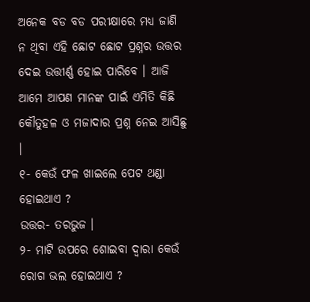ଅନେକ ବଡ ବଡ ପରୀକ୍ଷାରେ ମଧ୍ୟ ଜାଣି ନ ଥିବା ଏହି ଛୋଟ ଛୋଟ ପ୍ରଶ୍ନର ଉତ୍ତର ଦେଇ ଉତ୍ତୀର୍ଣ୍ଣ ହୋଇ ପାରିବେ । ଆଜି ଆମେ ଆପଣ ମାନଙ୍କ ପାଇଁ ଏମିତି କିଛି କୌତୁହଳ ଓ ମଜାଦାର ପ୍ରଶ୍ନ ନେଇ ଆସିଛୁ ।
୧- କେଉଁ ଫଳ ଖାଇଲେ ପେଟ ଥଣ୍ଡା ହୋଇଥାଏ ?
ଉତ୍ତର- ତରଭୁଜ ।
୨- ମାଟି ଉପରେ ଶୋଇବା ଦ୍ଵାରା କେଉଁ ରୋଗ ଭଲ ହୋଇଥାଏ ?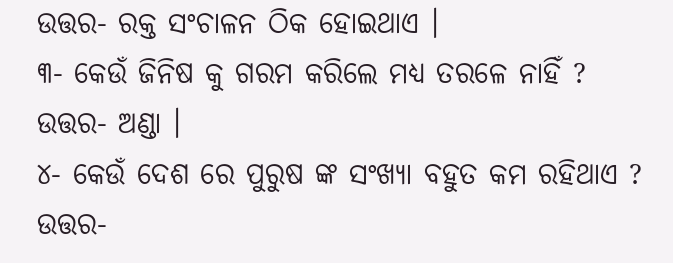ଉତ୍ତର- ରକ୍ତ ସଂଚାଳନ ଠିକ ହୋଇଥାଏ ।
୩- କେଉଁ ଜିନିଷ କୁ ଗରମ କରିଲେ ମଧ୍ୟ ତରଳେ ନାହିଁ ?
ଉତ୍ତର- ଅଣ୍ଡା ।
୪- କେଉଁ ଦେଶ ରେ ପୁରୁଷ ଙ୍କ ସଂଖ୍ୟା ବହୁତ କମ ରହିଥାଏ ?
ଉତ୍ତର-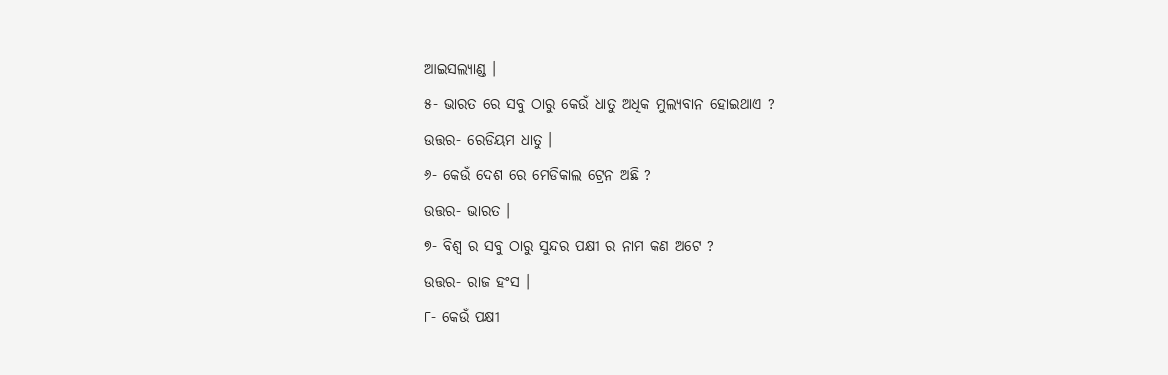ଆଇସଲ୍ୟାଣ୍ଡ ।
୫- ଭାରତ ରେ ସବୁ ଠାରୁ କେଉଁ ଧାତୁ ଅଧିକ ମୁଲ୍ଯବାନ ହୋଇଥାଏ ?
ଉତ୍ତର- ରେଡିୟମ ଧାତୁ ।
୬- କେଉଁ ଦେଶ ରେ ମେଡିକାଲ ଟ୍ରେନ ଅଛି ?
ଉତ୍ତର- ଭାରତ ।
୭- ବିଶ୍ଵ ର ସବୁ ଠାରୁ ସୁନ୍ଦର ପକ୍ଷୀ ର ନାମ କଣ ଅଟେ ?
ଉତ୍ତର- ରାଜ ହଂସ ।
୮- କେଉଁ ପକ୍ଷୀ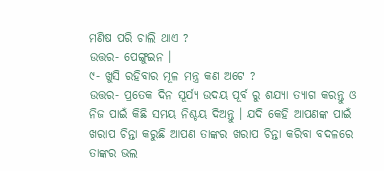ମଣିଷ ପରି ଚାଲି ଥାଏ ?
ଉତ୍ତର- ପେଙ୍ଗୁଇନ ।
୯- ଖୁସି ରହିବାର ମୂଳ ମନ୍ତ୍ର କଣ ଅଟେ ?
ଉତ୍ତର- ପ୍ରତେକ ଦିନ ସୂର୍ଯ୍ୟ ଉଦୟ ପୂର୍ବ ରୁ ଶଯ୍ୟା ତ୍ୟାଗ କରନ୍ତୁ ଓ ନିଜ ପାଇଁ କିଛି ସମୟ ନିଶ୍ଚୟ ଦିଅନ୍ତୁ । ଯଦି କେହି ଆପଣଙ୍କ ପାଇଁ ଖରାପ ଚିନ୍ତା କରୁଛି ଆପଣ ତାଙ୍କର ଖରାପ ଚିନ୍ତା କରିବା ବଦଳରେ ତାଙ୍କର ଭଲ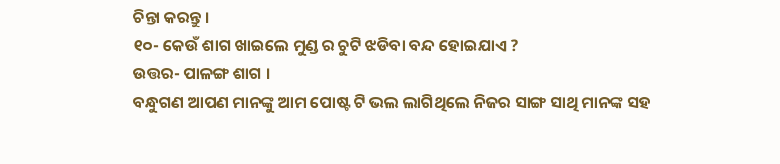ଚିନ୍ତା କରନ୍ତୁ ।
୧୦- କେଉଁ ଶାଗ ଖାଇଲେ ମୁଣ୍ଡ ର ଚୁଟି ଝଡିବା ବନ୍ଦ ହୋଇଯାଏ ?
ଉତ୍ତର- ପାଳଙ୍ଗ ଶାଗ ।
ବନ୍ଧୁଗଣ ଆପଣ ମାନଙ୍କୁ ଆମ ପୋଷ୍ଟ ଟି ଭଲ ଲାଗିଥିଲେ ନିଜର ସାଙ୍ଗ ସାଥି ମାନଙ୍କ ସହ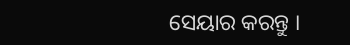ସେୟାର କରନ୍ତୁ ।